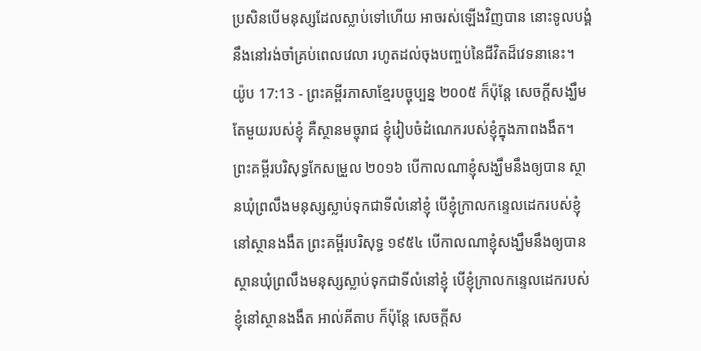ប្រសិនបើមនុស្សដែលស្លាប់ទៅហើយ អាចរស់ឡើងវិញបាន នោះទូលបង្គំនឹងនៅរង់ចាំគ្រប់ពេលវេលា រហូតដល់ចុងបញ្ចប់នៃជីវិតដ៏វេទនានេះ។
យ៉ូប 17:13 - ព្រះគម្ពីរភាសាខ្មែរបច្ចុប្បន្ន ២០០៥ ក៏ប៉ុន្តែ សេចក្ដីសង្ឃឹមតែមួយរបស់ខ្ញុំ គឺស្ថានមច្ចុរាជ ខ្ញុំរៀបចំដំណេករបស់ខ្ញុំក្នុងភាពងងឹត។ ព្រះគម្ពីរបរិសុទ្ធកែសម្រួល ២០១៦ បើកាលណាខ្ញុំសង្ឃឹមនឹងឲ្យបាន ស្ថានឃុំព្រលឹងមនុស្សស្លាប់ទុកជាទីលំនៅខ្ញុំ បើខ្ញុំក្រាលកន្ទេលដេករបស់ខ្ញុំនៅស្ថានងងឹត ព្រះគម្ពីរបរិសុទ្ធ ១៩៥៤ បើកាលណាខ្ញុំសង្ឃឹមនឹងឲ្យបានស្ថានឃុំព្រលឹងមនុស្សស្លាប់ទុកជាទីលំនៅខ្ញុំ បើខ្ញុំក្រាលកន្ទេលដេករបស់ខ្ញុំនៅស្ថានងងឹត អាល់គីតាប ក៏ប៉ុន្តែ សេចក្ដីស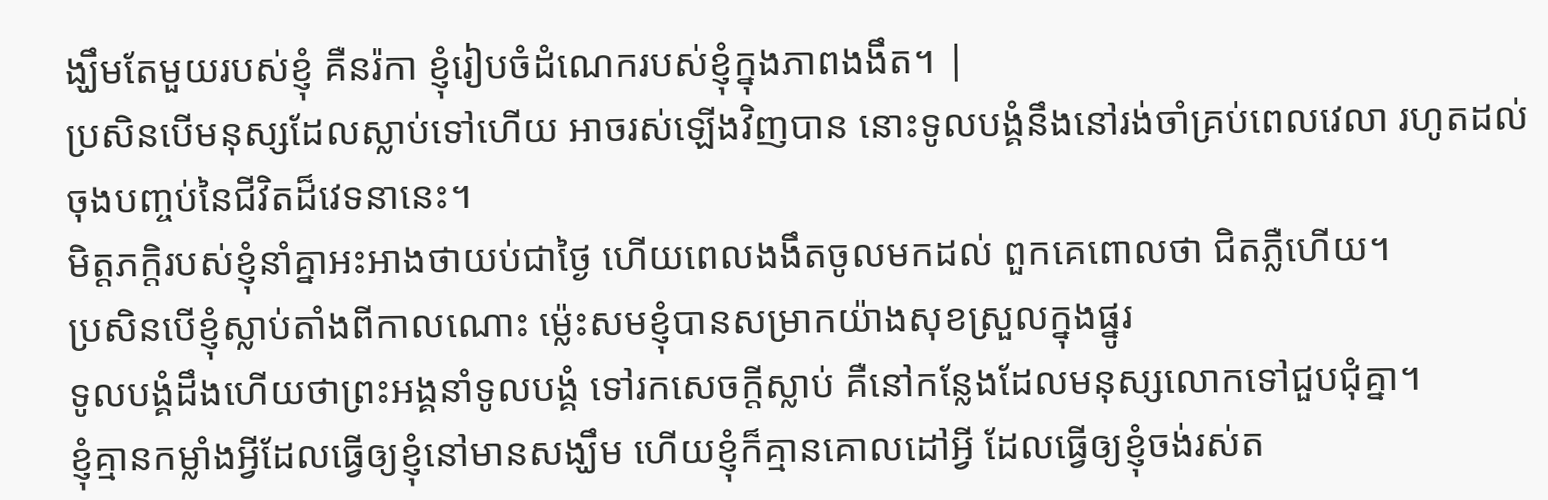ង្ឃឹមតែមួយរបស់ខ្ញុំ គឺនរ៉កា ខ្ញុំរៀបចំដំណេករបស់ខ្ញុំក្នុងភាពងងឹត។ |
ប្រសិនបើមនុស្សដែលស្លាប់ទៅហើយ អាចរស់ឡើងវិញបាន នោះទូលបង្គំនឹងនៅរង់ចាំគ្រប់ពេលវេលា រហូតដល់ចុងបញ្ចប់នៃជីវិតដ៏វេទនានេះ។
មិត្តភក្ដិរបស់ខ្ញុំនាំគ្នាអះអាងថាយប់ជាថ្ងៃ ហើយពេលងងឹតចូលមកដល់ ពួកគេពោលថា ជិតភ្លឺហើយ។
ប្រសិនបើខ្ញុំស្លាប់តាំងពីកាលណោះ ម៉្លេះសមខ្ញុំបានសម្រាកយ៉ាងសុខស្រួលក្នុងផ្នូរ
ទូលបង្គំដឹងហើយថាព្រះអង្គនាំទូលបង្គំ ទៅរកសេចក្ដីស្លាប់ គឺនៅកន្លែងដែលមនុស្សលោកទៅជួបជុំគ្នា។
ខ្ញុំគ្មានកម្លាំងអ្វីដែលធ្វើឲ្យខ្ញុំនៅមានសង្ឃឹម ហើយខ្ញុំក៏គ្មានគោលដៅអ្វី ដែលធ្វើឲ្យខ្ញុំចង់រស់ត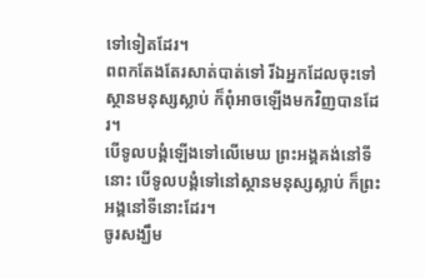ទៅទៀតដែរ។
ពពកតែងតែរសាត់បាត់ទៅ រីឯអ្នកដែលចុះទៅស្ថានមនុស្សស្លាប់ ក៏ពុំអាចឡើងមកវិញបានដែរ។
បើទូលបង្គំឡើងទៅលើមេឃ ព្រះអង្គគង់នៅទីនោះ បើទូលបង្គំទៅនៅស្ថានមនុស្សស្លាប់ ក៏ព្រះអង្គនៅទីនោះដែរ។
ចូរសង្ឃឹម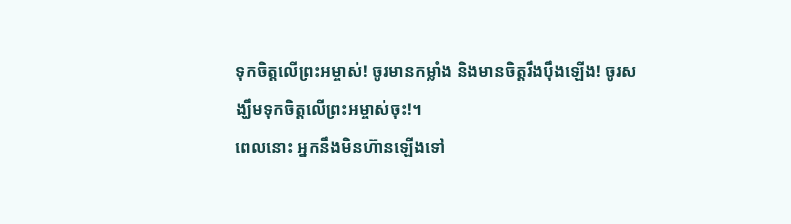ទុកចិត្តលើព្រះអម្ចាស់! ចូរមានកម្លាំង និងមានចិត្តរឹងប៉ឹងឡើង! ចូរសង្ឃឹមទុកចិត្តលើព្រះអម្ចាស់ចុះ!។
ពេលនោះ អ្នកនឹងមិនហ៊ានឡើងទៅ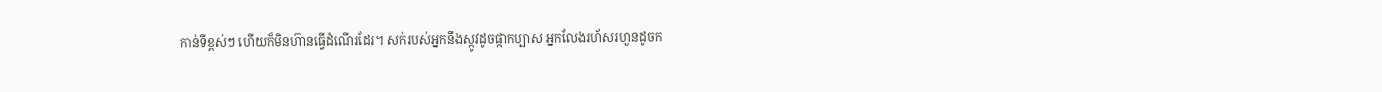កាន់ទីខ្ពស់ៗ ហើយក៏មិនហ៊ានធ្វើដំណើរដែរ។ សក់របស់អ្នកនឹងស្កូវដូចផ្កាកប្បាស អ្នកលែងរហ័សរហួនដូចក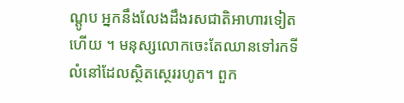ណ្ដូប អ្នកនឹងលែងដឹងរសជាតិអាហារទៀតហើយ ។ មនុស្សលោកចេះតែឈានទៅរកទីលំនៅដែលស្ថិតស្ថេររហូត។ ពួក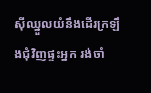ស៊ីឈ្នួលយំនឹងដើរក្រឡឹងជុំវិញផ្ទះអ្នក រង់ចាំ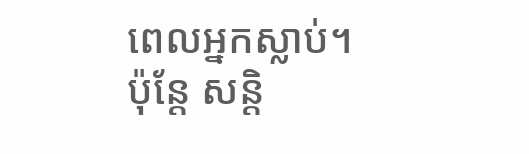ពេលអ្នកស្លាប់។
ប៉ុន្តែ សន្តិ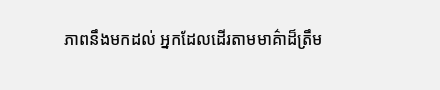ភាពនឹងមកដល់ អ្នកដែលដើរតាមមាគ៌ាដ៏ត្រឹម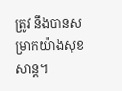ត្រូវ នឹងបានសម្រាកយ៉ាងសុខសាន្ត។